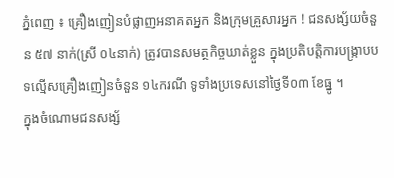ភ្នំពេញ ៖ គ្រឿងញៀនបំផ្លាញអនាគតអ្នក និងក្រុមគ្រួសារអ្នក ! ជនសង្ស័យចំនួន ៥៧ នាក់(ស្រី ០៤នាក់) ត្រូវបានសមត្ថកិច្ចឃាត់ខ្លួន ក្នុងប្រតិបត្តិការបង្ក្រាបបទល្មើសគ្រឿងញៀនចំនួន ១៤ករណី ទូទាំងប្រទេសនៅថ្ងៃទី០៣ ខែធ្នូ ។
ក្នុងចំណោមជនសង្ស័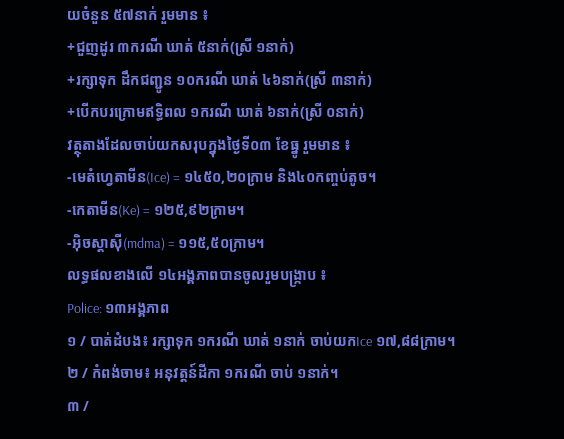យចំនួន ៥៧នាក់ រួមមាន ៖
+ជួញដូរ ៣ករណី ឃាត់ ៥នាក់(ស្រី ១នាក់)
+រក្សាទុក ដឹកជញ្ជូន ១០ករណី ឃាត់ ៤៦នាក់(ស្រី ៣នាក់)
+បើកបរក្រោមឥទ្ធិពល ១ករណី ឃាត់ ៦នាក់(ស្រី ០នាក់)
វត្ថុតាងដែលចាប់យកសរុបក្នុងថ្ងៃទី០៣ ខែធ្នូ រួមមាន ៖
-មេតំហ្វេតាមីន(Ice) = ១៤៥០,២០ក្រាម និង៤០កញ្ចប់តូច។
-កេតាមីន(Ke) = ១២៥,៩២ក្រាម។
-អុិចស្តាសុី(mdma) = ១១៥,៥០ក្រាម។
លទ្ធផលខាងលើ ១៤អង្គភាពបានចូលរួមបង្ក្រាប ៖
Police: ១៣អង្គភាព
១ / បាត់ដំបង៖ រក្សាទុក ១ករណី ឃាត់ ១នាក់ ចាប់យកIce ១៧,៨៨ក្រាម។
២ / កំពង់ចាម៖ អនុវត្តន៍ដីកា ១ករណី ចាប់ ១នាក់។
៣ /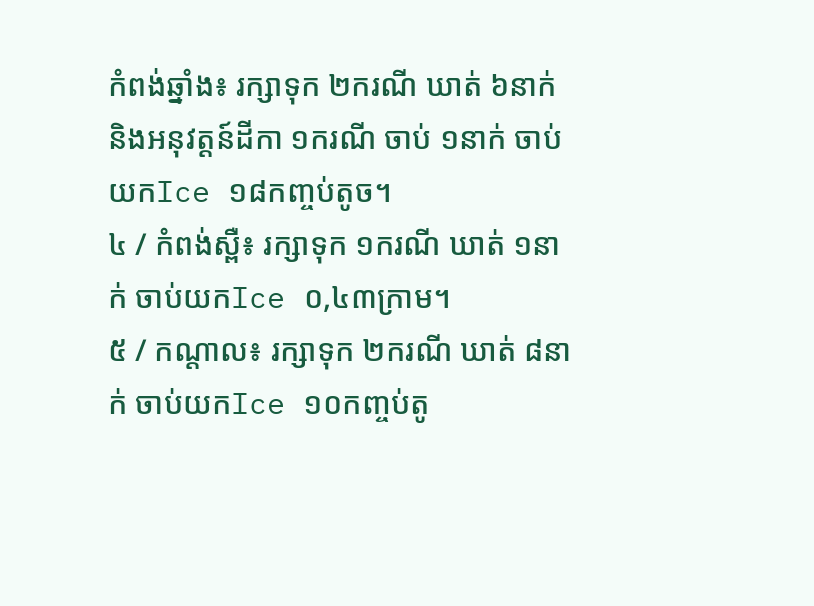កំពង់ឆ្នាំង៖ រក្សាទុក ២ករណី ឃាត់ ៦នាក់ និងអនុវត្តន៍ដីកា ១ករណី ចាប់ ១នាក់ ចាប់យកIce ១៨កញ្ចប់តូច។
៤ / កំពង់ស្ពឺ៖ រក្សាទុក ១ករណី ឃាត់ ១នាក់ ចាប់យកIce ០,៤៣ក្រាម។
៥ / កណ្តាល៖ រក្សាទុក ២ករណី ឃាត់ ៨នាក់ ចាប់យកIce ១០កញ្ចប់តូ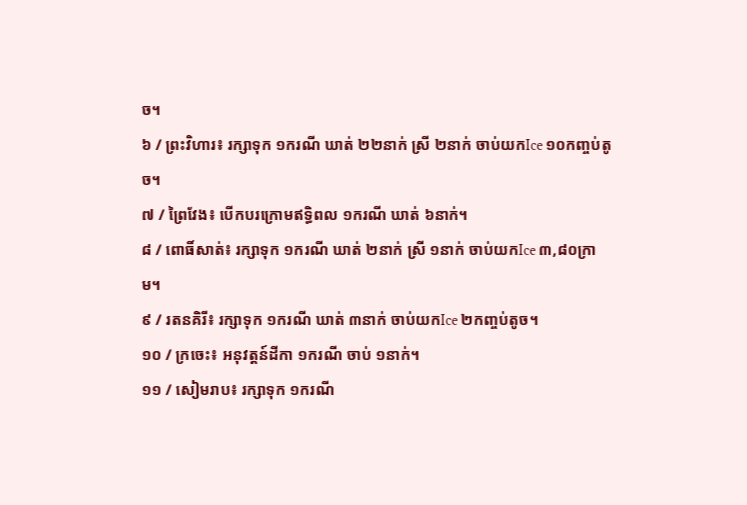ច។
៦ / ព្រះវិហារ៖ រក្សាទុក ១ករណី ឃាត់ ២២នាក់ ស្រី ២នាក់ ចាប់យកIce ១០កញ្ចប់តូច។
៧ / ព្រៃវែង៖ បើកបរក្រោមឥទ្ធិពល ១ករណី ឃាត់ ៦នាក់។
៨ / ពោធិ៍សាត់៖ រក្សាទុក ១ករណី ឃាត់ ២នាក់ ស្រី ១នាក់ ចាប់យកIce ៣,៨០ក្រាម។
៩ / រតនគិរី៖ រក្សាទុក ១ករណី ឃាត់ ៣នាក់ ចាប់យកIce ២កញ្ចប់តូច។
១០ / ក្រចេះ៖ អនុវត្តន៍ដីកា ១ករណី ចាប់ ១នាក់។
១១ / សៀមរាប៖ រក្សាទុក ១ករណី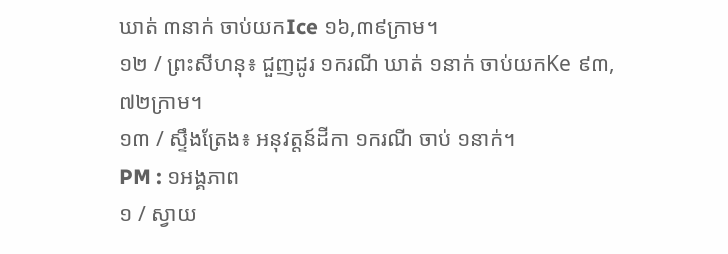ឃាត់ ៣នាក់ ចាប់យកIce ១៦,៣៩ក្រាម។
១២ / ព្រះសីហនុ៖ ជួញដូរ ១ករណី ឃាត់ ១នាក់ ចាប់យកKe ៩៣,៧២ក្រាម។
១៣ / ស្ទឹងត្រែង៖ អនុវត្តន៍ដីកា ១ករណី ចាប់ ១នាក់។
PM : ១អង្គភាព
១ / ស្វាយ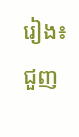រៀង៖ ជួញ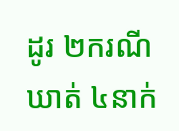ដូរ ២ករណី ឃាត់ ៤នាក់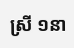ស្រី ១នា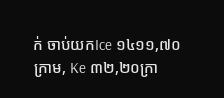ក់ ចាប់យកIce ១៤១១,៧០ក្រាម, Ke ៣២,២០ក្រា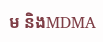ម និងMDMA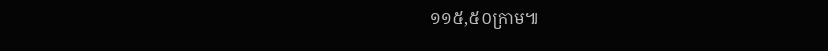១១៥,៥០ក្រាម៕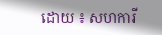ដោយ ៖ សហការី